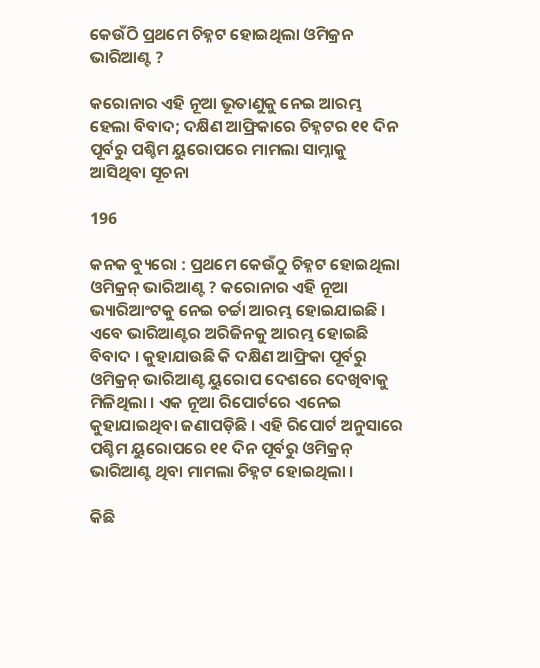କେଉଁଠି ପ୍ରଥମେ ଚିହ୍ନଟ ହୋଇଥିଲା ଓମିକ୍ରନ ଭାରିଆଣ୍ଟ ?

କରୋନାର ଏହି ନୂଆ ଭୂତାଣୁକୁ ନେଇ ଆରମ୍ଭ ହେଲା ବିବାଦ; ଦକ୍ଷିଣ ଆଫ୍ରିକାରେ ଚିହ୍ନଟର ୧୧ ଦିନ ପୂର୍ବରୁ ପଶ୍ଚିମ ୟୁରୋପରେ ମାମଲା ସାମ୍ନାକୁ ଆସିଥିବା ସୂଚନା

196

କନକ ବ୍ୟୁରୋ : ପ୍ରଥମେ କେଉଁଠୁ ଚିହ୍ନଟ ହୋଇଥିଲା ଓମିକ୍ରନ୍ ଭାରିଆଣ୍ଟ ? କରୋନାର ଏହି ନୂଆ ଭ୍ୟାରିଆଂଟକୁ ନେଇ ଚର୍ଚ୍ଚା ଆରମ୍ଭ ହୋଇଯାଇଛି । ଏବେ ଭାରିଆଣ୍ଟର ଅରିଜିନକୁ ଆରମ୍ଭ ହୋଇଛି ବିବାଦ । କୁହାଯାଉଛି କି ଦକ୍ଷିଣ ଆଫ୍ରିକା ପୂର୍ବରୁ ଓମିକ୍ରନ୍ ଭାରିଆଣ୍ଟ ୟୁରୋପ ଦେଶରେ ଦେଖିବାକୁ ମିଳିଥିଲା । ଏକ ନୂଆ ରିପୋର୍ଟରେ ଏନେଇ କୁହାଯାଇଥିବା ଜଣାପଡ଼ିଛି । ଏହି ରିପୋର୍ଟ ଅନୁସାରେ ପଶ୍ଚିମ ୟୁରୋପରେ ୧୧ ଦିନ ପୂର୍ବରୁ ଓମିକ୍ରନ୍ ଭାରିଆଣ୍ଟ ଥିବା ମାମଲା ଚିହ୍ନଟ ହୋଇଥିଲା ।

କିଛି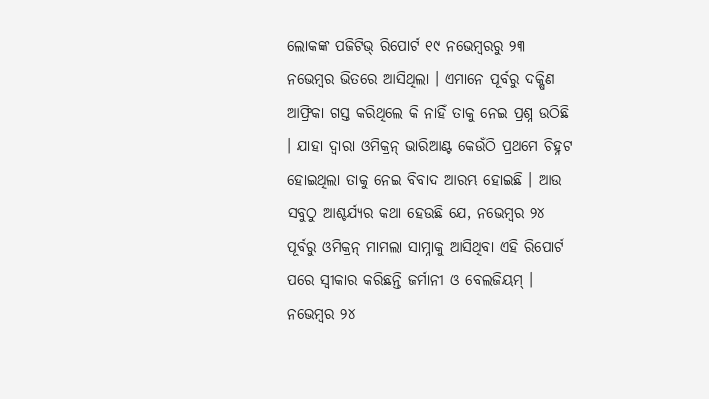ଲୋକଙ୍କ ପଜିଟିଭ୍ ରିପୋର୍ଟ ୧୯ ନଭେମ୍ବରରୁ ୨୩ ନଭେମ୍ବର ଭିତରେ ଆସିଥିଲା । ଏମାନେ ପୂର୍ବରୁ ଦକ୍ଷିଣ ଆଫ୍ରିକା ଗସ୍ତ କରିଥିଲେ କି ନାହିଁ ତାକୁ ନେଇ ପ୍ରଶ୍ନ ଉଠିଛି । ଯାହା ଦ୍ୱାରା ଓମିକ୍ରନ୍ ଭାରିଆଣ୍ଟ କେଉଁଠି ପ୍ରଥମେ ଚିହ୍ନଟ ହୋଇଥିଲା ତାକୁ ନେଇ ବିବାଦ ଆରମ୍ଭ ହୋଇଛି । ଆଉ ସବୁଠୁ ଆଶ୍ଚର୍ଯ୍ୟର କଥା ହେଉଛି ଯେ, ନଭେମ୍ବର ୨୪ ପୂର୍ବରୁ ଓମିକ୍ରନ୍ ମାମଲା ସାମ୍ନାକୁ ଆସିଥିବା ଏହି ରିପୋର୍ଟ ପରେ ସ୍ୱୀକାର କରିଛନ୍ତି ଜର୍ମାନୀ ଓ ବେଲଜିୟମ୍ । ନଭେମ୍ବର ୨୪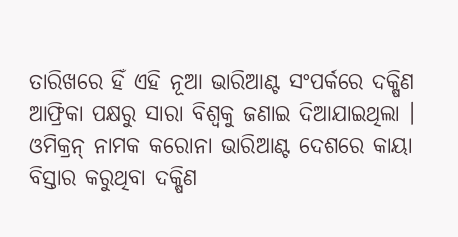ତାରିଖରେ ହିଁ ଏହି ନୂଆ ଭାରିଆଣ୍ଟ ସଂପର୍କରେ ଦକ୍ଷିଣ ଆଫ୍ରିକା ପକ୍ଷରୁ ସାରା ବିଶ୍ୱକୁ ଜଣାଇ ଦିଆଯାଇଥିଲା । ଓମିକ୍ରନ୍ ନାମକ କରୋନା ଭାରିଆଣ୍ଟ ଦେଶରେ କାୟା ବିସ୍ତାର କରୁଥିବା ଦକ୍ଷିଣ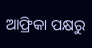ଆଫ୍ରିକା ପକ୍ଷରୁ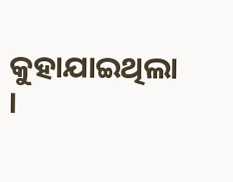କୁହାଯାଇଥିଲା ।